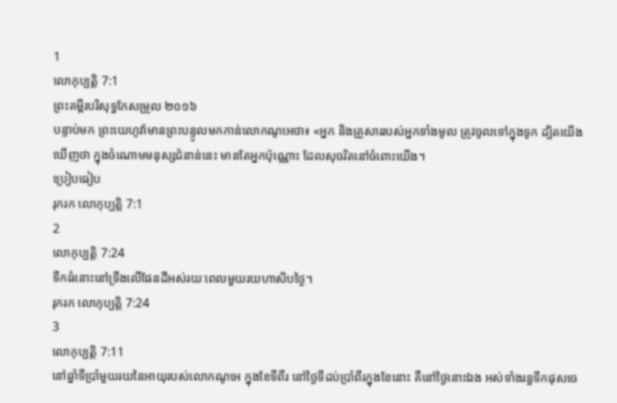1
លោកុប្បត្តិ 7:1
ព្រះគម្ពីរបរិសុទ្ធកែសម្រួល ២០១៦
បន្ទាប់មក ព្រះយេហូវ៉ាមានព្រះបន្ទូលមកកាន់លោកណូអេថា៖ «អ្នក និងគ្រួសាររបស់អ្នកទាំងមូល ត្រូវចូលទៅក្នុងទូក ដ្បិតយើងឃើញថា ក្នុងចំណោមមនុស្សជំនាន់នេះ មានតែអ្នកប៉ុណ្ណោះ ដែលសុចរិតនៅចំពោះយើង។
ប្រៀបធៀប
រុករក លោកុប្បត្តិ 7:1
2
លោកុប្បត្តិ 7:24
ទឹកធំនោះនៅទ្រឹងលើផែនដីអស់រយៈពេលមួយរយហាសិបថ្ងៃ។
រុករក លោកុប្បត្តិ 7:24
3
លោកុប្បត្តិ 7:11
នៅឆ្នាំទីប្រាំមួយរយនៃអាយុរបស់លោកណូអេ ក្នុងខែទីពីរ នៅថ្ងៃទីដប់ប្រាំពីរក្នុងខែនោះ គឺនៅថ្ងៃនោះឯង អស់ទាំងរន្ធទឹកផុសចេ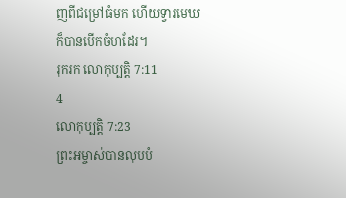ញពីជម្រៅធំមក ហើយទ្វារមេឃក៏បានបើកចំហដែរ។
រុករក លោកុប្បត្តិ 7:11
4
លោកុប្បត្តិ 7:23
ព្រះអម្ចាស់បានលុបបំ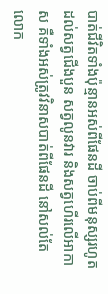បាត់ជីវិតទាំងប៉ុន្មានអស់ពីផែនដី ចាប់ពីមនុស្សរហូតដល់សត្វជើងបួន សត្វលូនវារ និងសត្វហើរលើអាកាស គឺទាំងអស់ត្រូវវិនាសបាត់ពីផែនដី នៅសល់តែលោក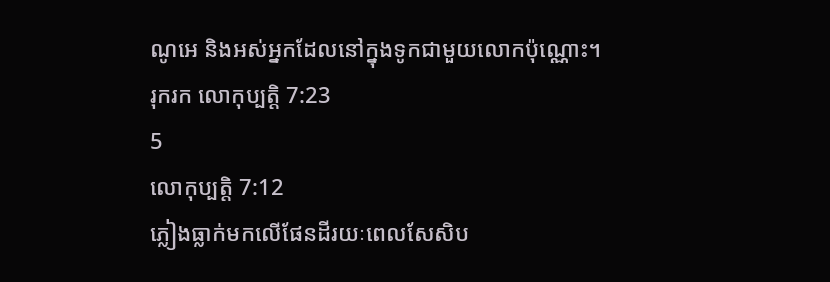ណូអេ និងអស់អ្នកដែលនៅក្នុងទូកជាមួយលោកប៉ុណ្ណោះ។
រុករក លោកុប្បត្តិ 7:23
5
លោកុប្បត្តិ 7:12
ភ្លៀងធ្លាក់មកលើផែនដីរយៈពេលសែសិប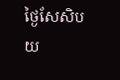ថ្ងៃសែសិបយ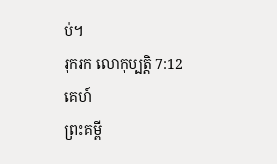ប់។
រុករក លោកុប្បត្តិ 7:12
គេហ៍
ព្រះគម្ពី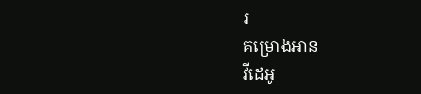រ
គម្រោងអាន
វីដេអូ